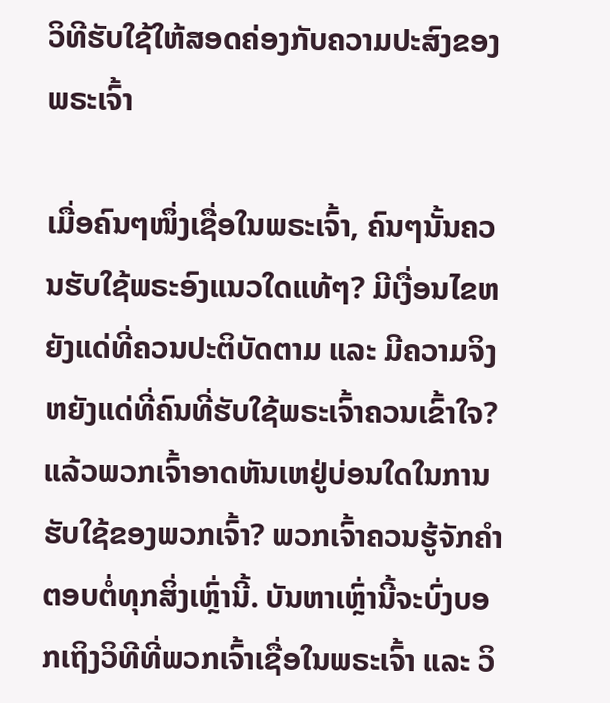ວິທີຮັບໃຊ້ໃຫ້ສອດຄ່ອງກັບຄວາມປະສົງຂອງພຣະເຈົ້າ

ເມື່ອຄົນໆໜຶ່ງເຊື່ອໃນພຣະເຈົ້າ, ຄົນໆນັ້ນຄວນຮັບໃຊ້ພຣະອົງແນວໃດແທ້ໆ? ມີເງື່ອນໄຂຫຍັງແດ່ທີ່ຄວນປະຕິບັດຕາມ ແລະ ມີຄວາມຈິງຫຍັງແດ່ທີ່ຄົນທີ່ຮັບໃຊ້ພຣະເຈົ້າຄວນເຂົ້າໃຈ? ແລ້ວພວກເຈົ້າອາດຫັນເຫຢູ່ບ່ອນໃດໃນການຮັບໃຊ້ຂອງພວກເຈົ້າ? ພວກເຈົ້າຄວນຮູ້ຈັກຄຳຕອບຕໍ່ທຸກສິ່ງເຫຼົ່ານີ້. ບັນຫາເຫຼົ່ານີ້ຈະບົ່ງບອກເຖິງວິທີທີ່ພວກເຈົ້າເຊື່ອໃນພຣະເຈົ້າ ແລະ ວິ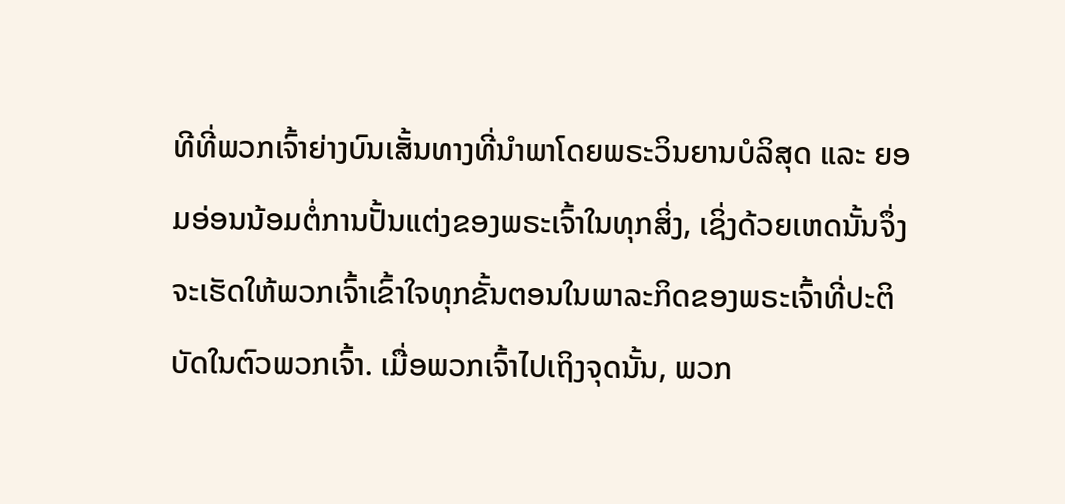ທີທີ່ພວກເຈົ້າຍ່າງບົນເສັ້ນທາງທີ່ນໍາພາໂດຍພຣະວິນຍານບໍລິສຸດ ແລະ ຍອມອ່ອນນ້ອມຕໍ່ການປັ້ນແຕ່ງຂອງພຣະເຈົ້າໃນທຸກສິ່ງ, ເຊິ່ງດ້ວຍເຫດນັ້ນຈຶ່ງຈະເຮັດໃຫ້ພວກເຈົ້າເຂົ້າໃຈທຸກຂັ້ນຕອນໃນພາລະກິດຂອງພຣະເຈົ້າທີ່ປະຕິບັດໃນຕົວພວກເຈົ້າ. ເມື່ອພວກເຈົ້າໄປເຖິງຈຸດນັ້ນ, ພວກ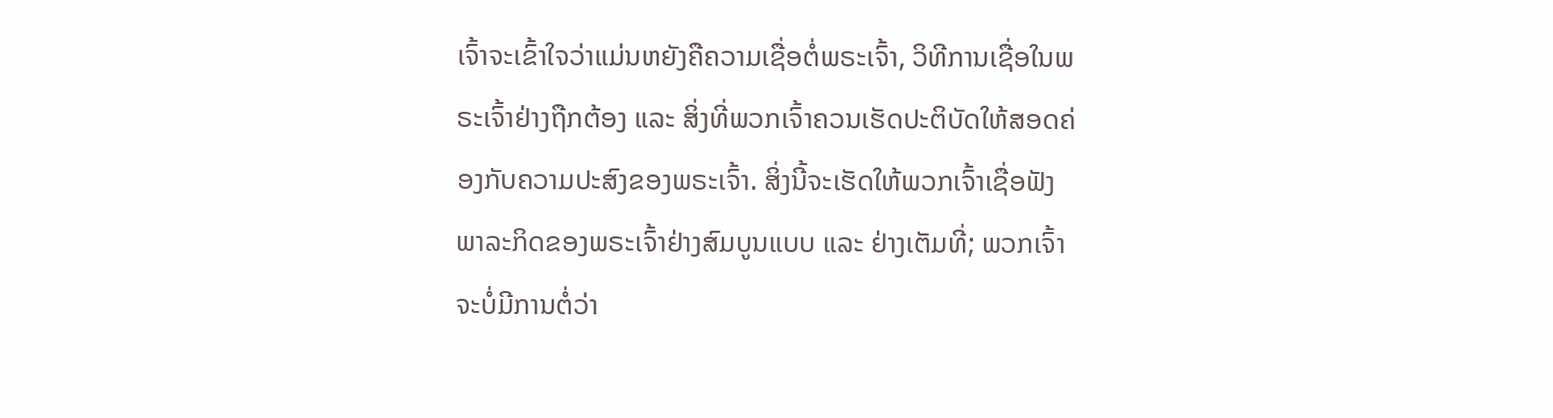ເຈົ້າຈະເຂົ້າໃຈວ່າແມ່ນຫຍັງຄືຄວາມເຊື່ອຕໍ່ພຣະເຈົ້າ, ວິທີການເຊື່ອໃນພຣະເຈົ້າຢ່າງຖືກຕ້ອງ ແລະ ສິ່ງທີ່ພວກເຈົ້າຄວນເຮັດປະຕິບັດໃຫ້ສອດຄ່ອງກັບຄວາມປະສົງຂອງພຣະເຈົ້າ. ສິ່ງນີ້ຈະເຮັດໃຫ້ພວກເຈົ້າເຊື່ອຟັງພາລະກິດຂອງພຣະເຈົ້າຢ່າງສົມບູນແບບ ແລະ ຢ່າງເຕັມທີ່; ພວກເຈົ້າຈະບໍ່ມີການຕໍ່ວ່າ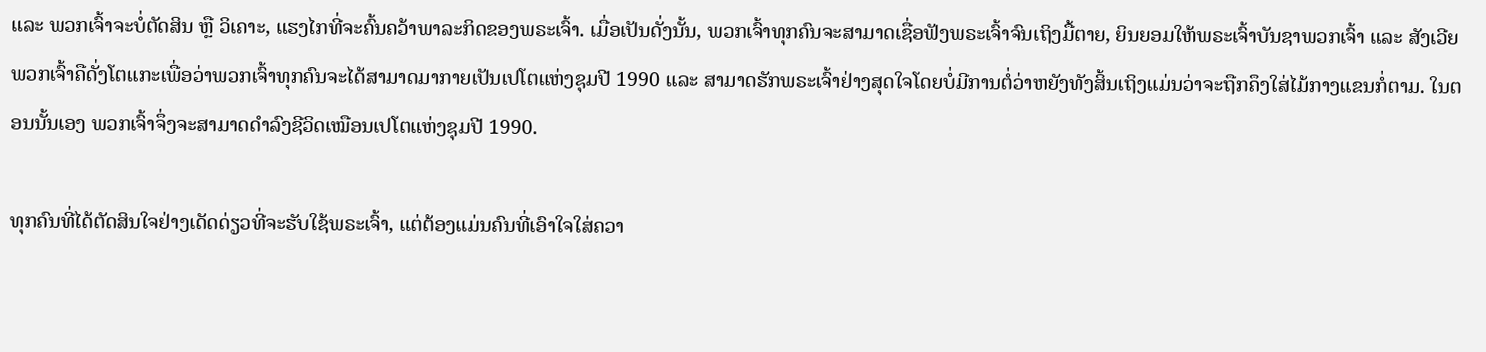ແລະ ພວກເຈົ້າຈະບໍ່ຕັດສິນ ຫຼື ວິເຄາະ, ແຮງໄກທີ່ຈະຄົ້ນຄວ້າພາລະກິດຂອງພຣະເຈົ້າ. ເມື່ອເປັນດັ່ງນັ້ນ, ພວກເຈົ້າທຸກຄົນຈະສາມາດເຊື່ອຟັງພຣະເຈົ້າຈົນເຖິງມື້ຕາຍ, ຍິນຍອມໃຫ້ພຣະເຈົ້າບັນຊາພວກເຈົ້າ ແລະ ສັງເວີຍພວກເຈົ້າຄືດັ່ງໂຕແກະເພື່ອວ່າພວກເຈົ້າທຸກຄົນຈະໄດ້ສາມາດມາກາຍເປັນເປໂຕແຫ່ງຊຸມປີ 1990 ແລະ ສາມາດຮັກພຣະເຈົ້າຢ່າງສຸດໃຈໂດຍບໍ່ມີການຕໍ່ວ່າຫຍັງທັງສິ້ນເຖິງແມ່ນວ່າຈະຖືກຄຶງໃສ່ໄມ້ກາງແຂນກໍ່ຕາມ. ໃນຕອນນັ້ນເອງ ພວກເຈົ້າຈຶ່ງຈະສາມາດດໍາລົງຊີວິດເໝືອນເປໂຕແຫ່ງຊຸມປີ 1990.

ທຸກຄົນທີ່ໄດ້ຕັດສິນໃຈຢ່າງເດັດດ່ຽວທີ່ຈະຮັບໃຊ້ພຣະເຈົ້າ, ແຕ່ຕ້ອງແມ່ນຄົນທີ່ເອົາໃຈໃສ່ຄວາ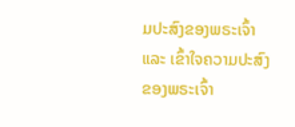ມປະສົງຂອງພຣະເຈົ້າ ແລະ ເຂົ້າໃຈຄວາມປະສົງຂອງພຣະເຈົ້າ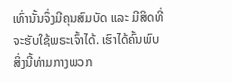ເທົ່ານັ້ນຈຶ່ງມີຄຸນສົມບັດ ແລະ ມີສິດທີ່ຈະຮັບໃຊ້ພຣະເຈົ້າໄດ້. ເຮົາໄດ້ຄົ້ນພົບສິ່ງນີ້ທ່າມກາງພວກ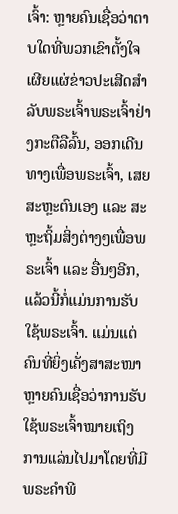ເຈົ້າ: ຫຼາຍຄົນເຊື່ອວ່າຕາບໃດທີ່ພວກເຂົາຕັ້ງໃຈເຜີຍແຜ່ຂ່າວປະເສີດສຳລັບພຣະເຈົ້າພຣະເຈົ້າຢ່າງກະຕືລືລົ້ນ, ອອກເດີນທາງເພື່ອພຣະເຈົ້າ, ເສຍສະຫຼະຕົນເອງ ແລະ ສະຫຼະຖິ້ມສິ່ງຕ່າງໆເພື່ອພຣະເຈົ້າ ແລະ ອື່ນໆອີກ, ແລ້ວນີ້ກໍ່ແມ່ນການຮັບໃຊ້ພຣະເຈົ້າ. ແມ່ນແຕ່ຄົນທີ່ຍິ່ງເຄັ່ງສາສະໜາຫຼາຍຄົນເຊື່ອວ່າການຮັບໃຊ້ພຣະເຈົ້າໝາຍເຖິງການແລ່ນໄປມາໂດຍທີ່ມີພຣະຄໍາພີ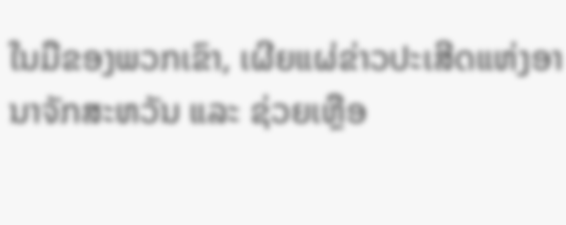ໃນມືຂອງພວກເຂົາ, ເຜີຍແຜ່ຂ່າວປະເສີດແຫ່ງອານາຈັກສະຫວັນ ແລະ ຊ່ວຍເຫຼືອ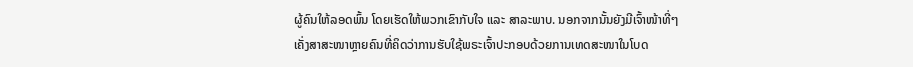ຜູ້ຄົນໃຫ້ລອດພົ້ນ ໂດຍເຮັດໃຫ້ພວກເຂົາກັບໃຈ ແລະ ສາລະພາບ. ນອກຈາກນັ້ນຍັງມີເຈົ້າໜ້າທີ່ໆເຄັ່ງສາສະໜາຫຼາຍຄົນທີ່ຄິດວ່າການຮັບໃຊ້ພຣະເຈົ້າປະກອບດ້ວຍການເທດສະໜາໃນໂບດ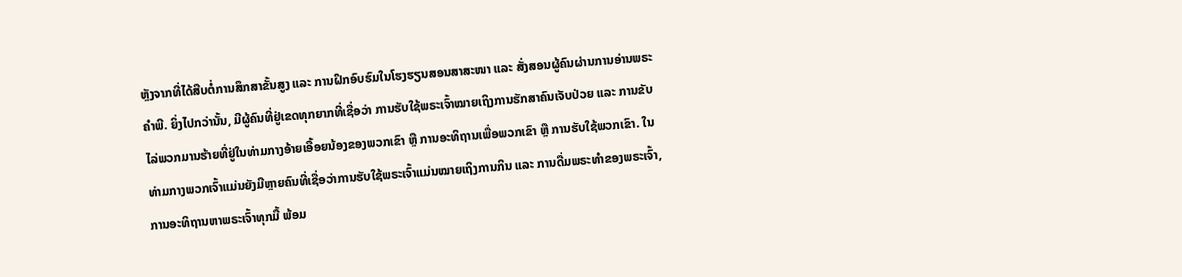ຫຼັງຈາກທີ່ໄດ້ສືບຕໍ່ການສຶກສາຂັ້ນສູງ ແລະ ການຝຶກອົບຮົມໃນໂຮງຮຽນສອນສາສະໜາ ແລະ ສັ່ງສອນຜູ້ຄົນຜ່ານການອ່ານພຣະຄໍາພີ. ຍິ່ງໄປກວ່ານັ້ນ, ມີຜູ້ຄົນທີ່ຢູ່ເຂດທຸກຍາກທີ່ເຊື່ອວ່າ ການຮັບໃຊ້ພຣະເຈົ້າໝາຍເຖິງການຮັກສາຄົນເຈັບປ່ວຍ ແລະ ການຂັບໄລ່ພວກມານຮ້າຍທີ່ຢູ່ໃນທ່າມກາງອ້າຍເອື້ອຍນ້ອງຂອງພວກເຂົາ ຫຼື ການອະທິຖານເພື່ອພວກເຂົາ ຫຼື ການຮັບໃຊ້ພວກເຂົາ. ໃນທ່າມກາງພວກເຈົ້າແມ່ນຍັງມີຫຼາຍຄົນທີ່ເຊື່ອວ່າການຮັບໃຊ້ພຣະເຈົ້າແມ່ນໝາຍເຖິງການກິນ ແລະ ການດື່ມພຣະທໍາຂອງພຣະເຈົ້າ, ການອະທິຖານຫາພຣະເຈົ້າທຸກມື້ ພ້ອມ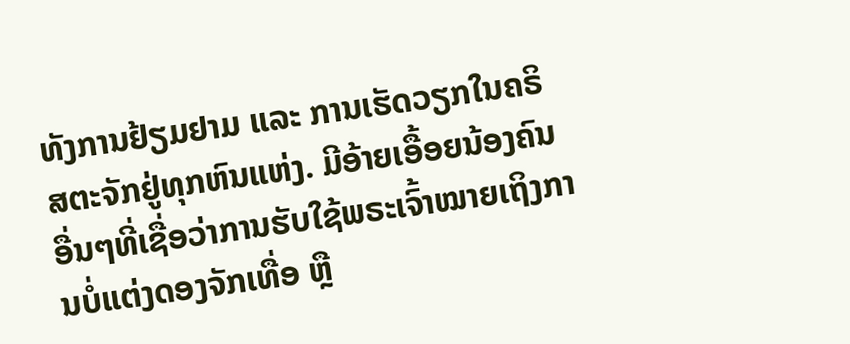ທັງການຢ້ຽມຢາມ ແລະ ການເຮັດວຽກໃນຄຣິສຕະຈັກຢູ່ທຸກຫົນແຫ່ງ. ມີອ້າຍເອື້ອຍນ້ອງຄົນອື່ນໆທີ່ເຊື່ອວ່າການຮັບໃຊ້ພຣະເຈົ້າໝາຍເຖິງການບໍ່ແຕ່ງດອງຈັກເທື່ອ ຫຼື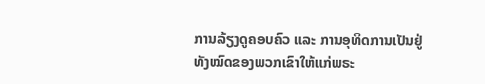ການລ້ຽງດູຄອບຄົວ ແລະ ການອຸທິດການເປັນຢູ່ທັງໝົດຂອງພວກເຂົາໃຫ້ແກ່ພຣະ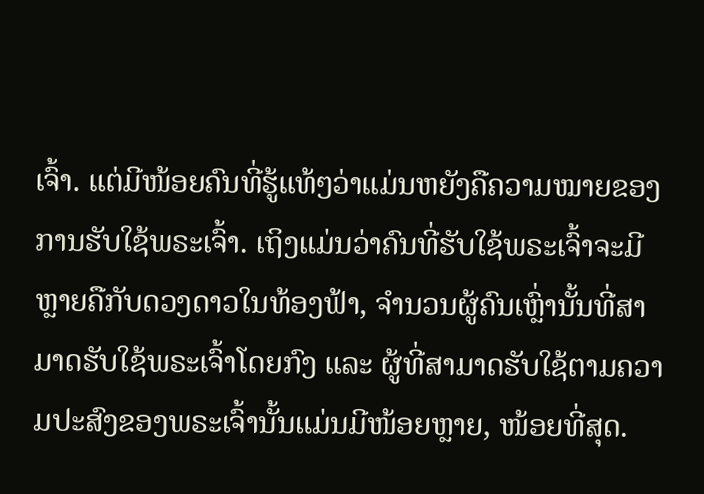ເຈົ້າ. ແຕ່ມີໜ້ອຍຄົນທີ່ຮູ້ແທ້ໆວ່າແມ່ນຫຍັງຄືຄວາມໝາຍຂອງການຮັບໃຊ້ພຣະເຈົ້າ. ເຖິງແມ່ນວ່າຄົນທີ່ຮັບໃຊ້ພຣະເຈົ້າຈະມີຫຼາຍຄືກັບດວງດາວໃນທ້ອງຟ້າ, ຈໍານວນຜູ້ຄົນເຫຼົ່ານັ້ນທີ່ສາມາດຮັບໃຊ້ພຣະເຈົ້າໂດຍກົງ ແລະ ຜູ້ທີ່ສາມາດຮັບໃຊ້ຕາມຄວາມປະສົງຂອງພຣະເຈົ້ານັ້ນແມ່ນມີໜ້ອຍຫຼາຍ, ໜ້ອຍທີ່ສຸດ.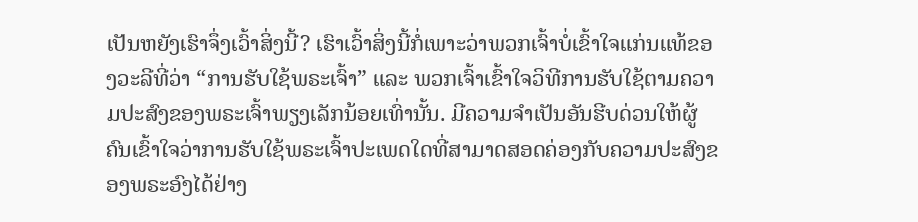ເປັນຫຍັງເຮົາຈຶ່ງເວົ້າສິ່ງນີ້? ເຮົາເວົ້າສິ່ງນີ້ກໍ່ເພາະວ່າພວກເຈົ້າບໍ່ເຂົ້າໃຈແກ່ນແທ້ຂອງວະລີທີ່ວ່າ “ການຮັບໃຊ້ພຣະເຈົ້າ” ແລະ ພວກເຈົ້າເຂົ້າໃຈວິທີການຮັບໃຊ້ຕາມຄວາມປະສົງຂອງພຣະເຈົ້າພຽງເລັກນ້ອຍເທົ່ານັ້ນ. ມີຄວາມຈຳເປັນອັນຮີບດ່ວນໃຫ້ຜູ້ຄົນເຂົ້າໃຈວ່າການຮັບໃຊ້ພຣະເຈົ້າປະເພດໃດທີ່ສາມາດສອດຄ່ອງກັບຄວາມປະສົງຂອງພຣະອົງໄດ້ຢ່າງ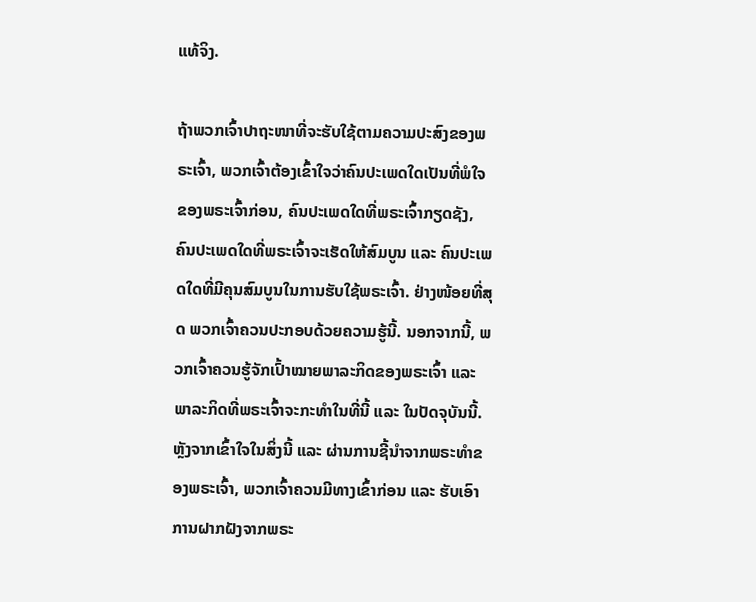ແທ້ຈິງ.

ຖ້າພວກເຈົ້າປາຖະໜາທີ່ຈະຮັບໃຊ້ຕາມຄວາມປະສົງຂອງພຣະເຈົ້າ, ພວກເຈົ້າຕ້ອງເຂົ້າໃຈວ່າຄົນປະເພດໃດເປັນທີ່ພໍໃຈຂອງພຣະເຈົ້າກ່ອນ, ຄົນປະເພດໃດທີ່ພຣະເຈົ້າກຽດຊັງ, ຄົນປະເພດໃດທີ່ພຣະເຈົ້າຈະເຮັດໃຫ້ສົມບູນ ແລະ ຄົນປະເພດໃດທີ່ມີຄຸນສົມບູນໃນການຮັບໃຊ້ພຣະເຈົ້າ. ຢ່າງໜ້ອຍທີ່ສຸດ ພວກເຈົ້າຄວນປະກອບດ້ວຍຄວາມຮູ້ນີ້. ນອກຈາກນີ້, ພວກເຈົ້າຄວນຮູ້ຈັກເປົ້າໝາຍພາລະກິດຂອງພຣະເຈົ້າ ແລະ ພາລະກິດທີ່ພຣະເຈົ້າຈະກະທໍາໃນທີ່ນີ້ ແລະ ໃນປັດຈຸບັນນີ້. ຫຼັງຈາກເຂົ້າໃຈໃນສິ່ງນີ້ ແລະ ຜ່ານການຊີ້ນໍາຈາກພຣະທໍາຂອງພຣະເຈົ້າ, ພວກເຈົ້າຄວນມີທາງເຂົ້າກ່ອນ ແລະ ຮັບເອົາການຝາກຝັງຈາກພຣະ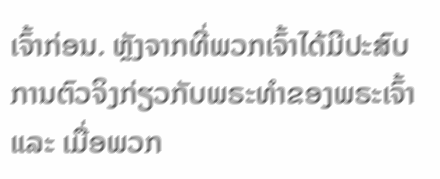ເຈົ້າກ່ອນ. ຫຼັງຈາກທີ່ພວກເຈົ້າໄດ້ມີປະສົບການຕົວຈິງກ່ຽວກັບພຣະທໍາຂອງພຣະເຈົ້າ ແລະ ເມື່ອພວກ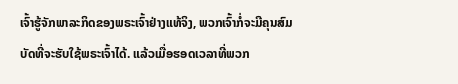ເຈົ້າຮູ້ຈັກພາລະກິດຂອງພຣະເຈົ້າຢ່າງແທ້ຈິງ, ພວກເຈົ້າກໍ່ຈະມີຄຸນສົມບັດທີ່ຈະຮັບໃຊ້ພຣະເຈົ້າໄດ້. ແລ້ວເມື່ອຮອດເວລາທີ່ພວກ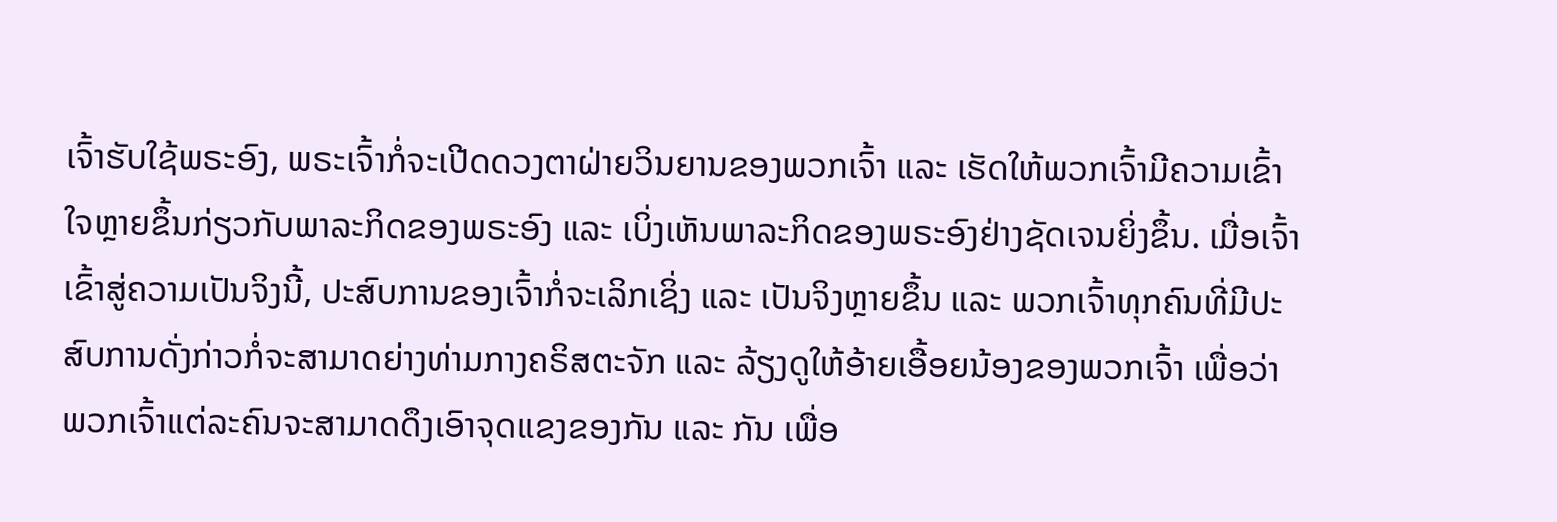ເຈົ້າຮັບໃຊ້ພຣະອົງ, ພຣະເຈົ້າກໍ່ຈະເປີດດວງຕາຝ່າຍວິນຍານຂອງພວກເຈົ້າ ແລະ ເຮັດໃຫ້ພວກເຈົ້າມີຄວາມເຂົ້າໃຈຫຼາຍຂຶ້ນກ່ຽວກັບພາລະກິດຂອງພຣະອົງ ແລະ ເບິ່ງເຫັນພາລະກິດຂອງພຣະອົງຢ່າງຊັດເຈນຍິ່ງຂຶ້ນ. ເມື່ອເຈົ້າເຂົ້າສູ່ຄວາມເປັນຈິງນີ້, ປະສົບການຂອງເຈົ້າກໍ່ຈະເລິກເຊິ່ງ ແລະ ເປັນຈິງຫຼາຍຂຶ້ນ ແລະ ພວກເຈົ້າທຸກຄົນທີ່ມີປະສົບການດັ່ງກ່າວກໍ່ຈະສາມາດຍ່າງທ່າມກາງຄຣິສຕະຈັກ ແລະ ລ້ຽງດູໃຫ້ອ້າຍເອື້ອຍນ້ອງຂອງພວກເຈົ້າ ເພື່ອວ່າພວກເຈົ້າແຕ່ລະຄົນຈະສາມາດດຶງເອົາຈຸດແຂງຂອງກັນ ແລະ ກັນ ເພື່ອ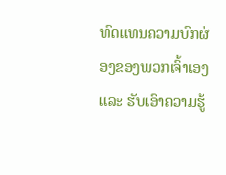ທົດແທນຄວາມບົກຜ່ອງຂອງພວກເຈົ້າເອງ ແລະ ຮັບເອົາຄວາມຮູ້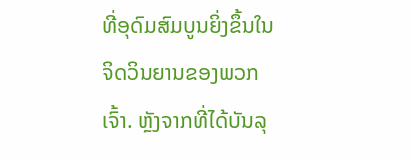ທີ່ອຸດົມສົມບູນຍິ່ງຂຶ້ນໃນຈິດວິນຍານຂອງພວກເຈົ້າ. ຫຼັງຈາກທີ່ໄດ້ບັນລຸ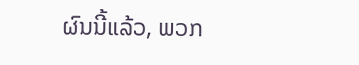ຜົນນີ້ແລ້ວ, ພວກ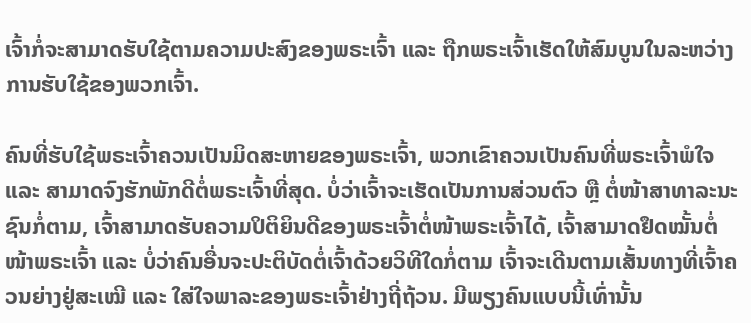ເຈົ້າກໍ່ຈະສາມາດຮັບໃຊ້ຕາມຄວາມປະສົງຂອງພຣະເຈົ້າ ແລະ ຖືກພຣະເຈົ້າເຮັດໃຫ້ສົມບູນໃນລະຫວ່າງການຮັບໃຊ້ຂອງພວກເຈົ້າ.

ຄົນທີ່ຮັບໃຊ້ພຣະເຈົ້າຄວນເປັນມິດສະຫາຍຂອງພຣະເຈົ້າ, ພວກເຂົາຄວນເປັນຄົນທີ່ພຣະເຈົ້າພໍໃຈ ແລະ ສາມາດຈົງຮັກພັກດີຕໍ່ພຣະເຈົ້າທີ່ສຸດ. ບໍ່ວ່າເຈົ້າຈະເຮັດເປັນການສ່ວນຕົວ ຫຼື ຕໍ່ໜ້າສາທາລະນະຊົນກໍ່ຕາມ, ເຈົ້າສາມາດຮັບຄວາມປິຕິຍິນດີຂອງພຣະເຈົ້າຕໍ່ໜ້າພຣະເຈົ້າໄດ້, ເຈົ້າສາມາດຢຶດໝັ້ນຕໍ່ໜ້າພຣະເຈົ້າ ແລະ ບໍ່ວ່າຄົນອື່ນຈະປະຕິບັດຕໍ່ເຈົ້າດ້ວຍວິທີໃດກໍ່ຕາມ ເຈົ້າຈະເດີນຕາມເສັ້ນທາງທີ່ເຈົ້າຄວນຍ່າງຢູ່ສະເໝີ ແລະ ໃສ່ໃຈພາລະຂອງພຣະເຈົ້າຢ່າງຖີ່ຖ້ວນ. ມີພຽງຄົນແບບນີ້ເທົ່ານັ້ນ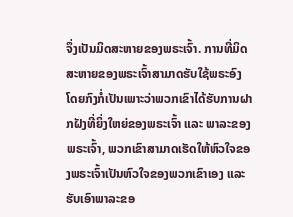ຈຶ່ງເປັນມິດສະຫາຍຂອງພຣະເຈົ້າ. ການທີ່ມິດສະຫາຍຂອງພຣະເຈົ້າສາມາດຮັບໃຊ້ພຣະອົງໂດຍກົງກໍ່ເປັນເພາະວ່າພວກເຂົາໄດ້ຮັບການຝາກຝັງທີ່ຍິ່ງໃຫຍ່ຂອງພຣະເຈົ້າ ແລະ ພາລະຂອງພຣະເຈົ້າ, ພວກເຂົາສາມາດເຮັດໃຫ້ຫົວໃຈຂອງພຣະເຈົ້າເປັນຫົວໃຈຂອງພວກເຂົາເອງ ແລະ ຮັບເອົາພາລະຂອ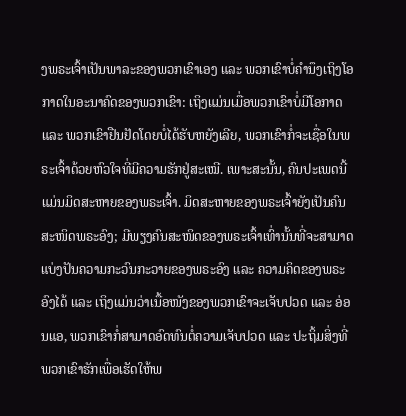ງພຣະເຈົ້າເປັນພາລະຂອງພວກເຂົາເອງ ແລະ ພວກເຂົາບໍ່ຄຳນຶງເຖິງໂອກາດໃນອະນາຄົດຂອງພວກເຂົາ: ເຖິງແມ່ນເມື່ອພວກເຂົາບໍ່ມີໂອກາດ ແລະ ພວກເຂົາຢືນຢັດໂດຍບໍ່ໄດ້ຮັບຫຍັງເລີຍ, ພວກເຂົາກໍ່ຈະເຊື່ອໃນພຣະເຈົ້າດ້ວຍຫົວໃຈທີ່ມີຄວາມຮັກຢູ່ສະເໝີ. ເພາະສະນັ້ນ, ຄົນປະເພດນີ້ແມ່ນມິດສະຫາຍຂອງພຣະເຈົ້າ. ມິດສະຫາຍຂອງພຣະເຈົ້າຍັງເປັນຄົນສະໜິດພຣະອົງ; ມີພຽງຄົນສະໜິດຂອງພຣະເຈົ້າເທົ່ານັ້ນທີ່ຈະສາມາດແບ່ງປັນຄວາມກະວົນກະວາຍຂອງພຣະອົງ ແລະ ຄວາມຄິດຂອງພຣະອົງໄດ້ ແລະ ເຖິງແມ່ນວ່າເນື້ອໜັງຂອງພວກເຂົາຈະເຈັບປວດ ແລະ ອ່ອນແອ, ພວກເຂົາກໍ່ສາມາດອົດທົນຕໍ່ຄວາມເຈັບປວດ ແລະ ປະຖິ້ມສິ່ງທີ່ພວກເຂົາຮັກເພື່ອເຮັດໃຫ້ພ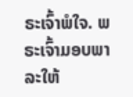ຣະເຈົ້າພໍໃຈ. ພຣະເຈົ້າມອບພາລະໃຫ້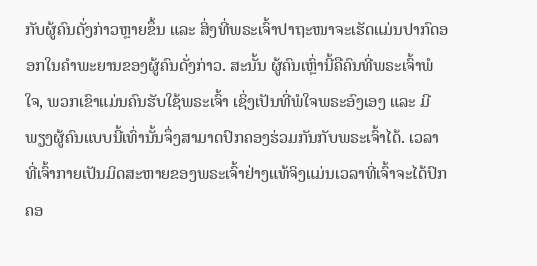ກັບຜູ້ຄົນດັ່ງກ່າວຫຼາຍຂຶ້ນ ແລະ ສິ່ງທີ່ພຣະເຈົ້າປາຖະໜາຈະເຮັດແມ່ນປາກົດອອກໃນຄຳພະຍານຂອງຜູ້ຄົນດັ່ງກ່າວ. ສະນັ້ນ ຜູ້ຄົນເຫຼົ່ານີ້ຄືຄົນທີ່ພຣະເຈົ້າພໍໃຈ, ພວກເຂົາແມ່ນຄົນຮັບໃຊ້ພຣະເຈົ້າ ເຊິ່ງເປັນທີ່ພໍໃຈພຣະອົງເອງ ແລະ ມີພຽງຜູ້ຄົນແບບນີ້ເທົ່ານັ້ນຈຶ່ງສາມາດປົກຄອງຮ່ວມກັນກັບພຣະເຈົ້າໄດ້. ເວລາທີ່ເຈົ້າກາຍເປັນມິດສະຫາຍຂອງພຣະເຈົ້າຢ່າງແທ້ຈິງແມ່ນເວລາທີ່ເຈົ້າຈະໄດ້ປົກຄອ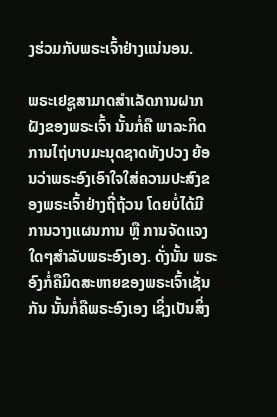ງຮ່ວມກັບພຣະເຈົ້າຢ່າງແນ່ນອນ.

ພຣະເຢຊູສາມາດສຳເລັດການຝາກຝັງຂອງພຣະເຈົ້າ ນັ້ນກໍ່ຄື ພາລະກິດການໄຖ່ບາບມະນຸດຊາດທັງປວງ ຍ້ອນວ່າພຣະອົງເອົາໃຈໃສ່ຄວາມປະສົງຂອງພຣະເຈົ້າຢ່າງຖີ່ຖ້ວນ ໂດຍບໍ່ໄດ້ມີການວາງແຜນການ ຫຼື ການຈັດແຈງໃດໆສຳລັບພຣະອົງເອງ. ດັ່ງນັ້ນ ພຣະອົງກໍ່ຄືມິດສະຫາຍຂອງພຣະເຈົ້າເຊັ່ນກັນ ນັ້ນກໍ່ຄືພຣະອົງເອງ ເຊິ່ງເປັນສິ່ງ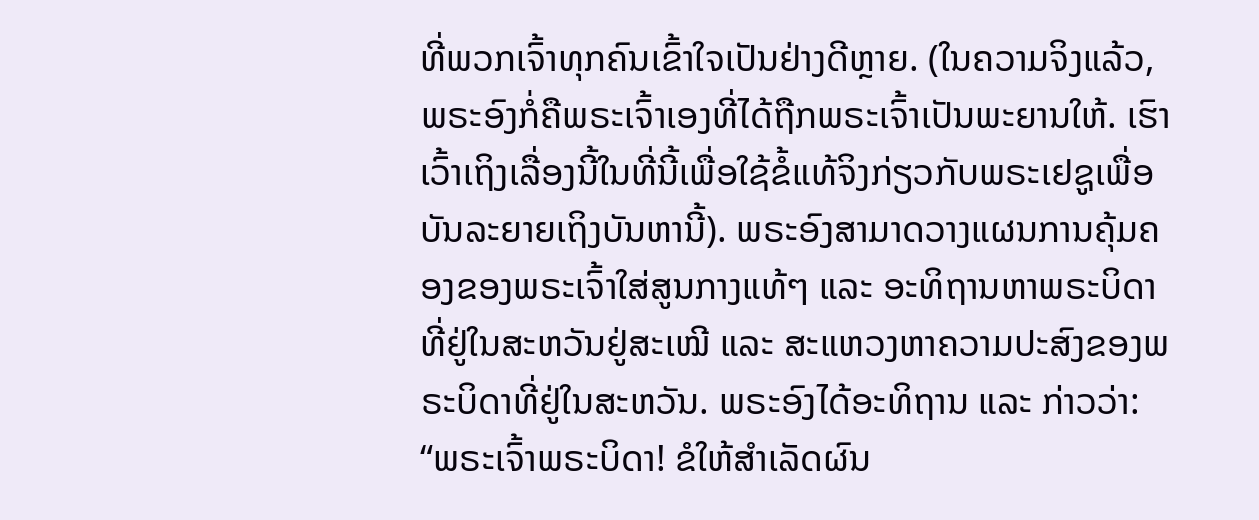ທີ່ພວກເຈົ້າທຸກຄົນເຂົ້າໃຈເປັນຢ່າງດີຫຼາຍ. (ໃນຄວາມຈິງແລ້ວ, ພຣະອົງກໍ່ຄືພຣະເຈົ້າເອງທີ່ໄດ້ຖືກພຣະເຈົ້າເປັນພະຍານໃຫ້. ເຮົາເວົ້າເຖິງເລື່ອງນີ້ໃນທີ່ນີ້ເພື່ອໃຊ້ຂໍ້ແທ້ຈິງກ່ຽວກັບພຣະເຢຊູເພື່ອບັນລະຍາຍເຖິງບັນຫານີ້). ພຣະອົງສາມາດວາງແຜນການຄຸ້ມຄອງຂອງພຣະເຈົ້າໃສ່ສູນກາງແທ້ໆ ແລະ ອະທິຖານຫາພຣະບິດາທີ່ຢູ່ໃນສະຫວັນຢູ່ສະເໝີ ແລະ ສະແຫວງຫາຄວາມປະສົງຂອງພຣະບິດາທີ່ຢູ່ໃນສະຫວັນ. ພຣະອົງໄດ້ອະທິຖານ ແລະ ກ່າວວ່າ: “ພຣະເຈົ້າພຣະບິດາ! ຂໍໃຫ້ສໍາເລັດຜົນ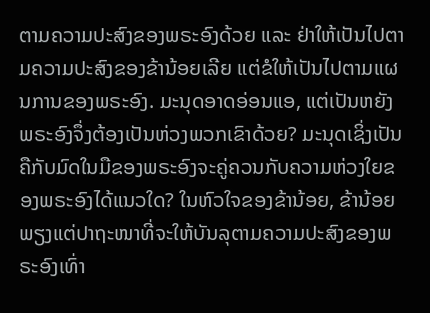ຕາມຄວາມປະສົງຂອງພຣະອົງດ້ວຍ ແລະ ຢ່າໃຫ້ເປັນໄປຕາມຄວາມປະສົງຂອງຂ້ານ້ອຍເລີຍ ແຕ່ຂໍໃຫ້ເປັນໄປຕາມແຜນການຂອງພຣະອົງ. ມະນຸດອາດອ່ອນແອ, ແຕ່ເປັນຫຍັງພຣະອົງຈຶ່ງຕ້ອງເປັນຫ່ວງພວກເຂົາດ້ວຍ? ມະນຸດເຊິ່ງເປັນຄືກັບມົດໃນມືຂອງພຣະອົງຈະຄູ່ຄວນກັບຄວາມຫ່ວງໃຍຂອງພຣະອົງໄດ້ແນວໃດ? ໃນຫົວໃຈຂອງຂ້ານ້ອຍ, ຂ້ານ້ອຍພຽງແຕ່ປາຖະໜາທີ່ຈະໃຫ້ບັນລຸຕາມຄວາມປະສົງຂອງພຣະອົງເທົ່າ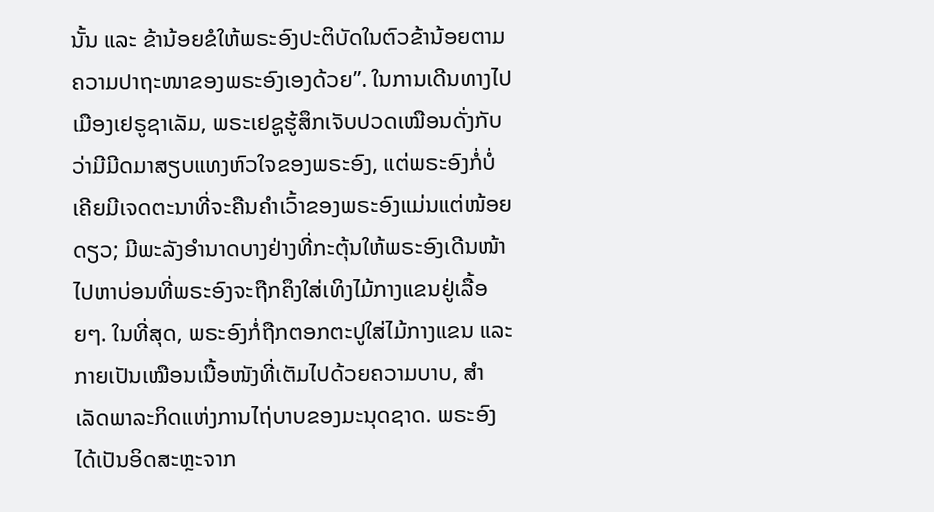ນັ້ນ ແລະ ຂ້ານ້ອຍຂໍໃຫ້ພຣະອົງປະຕິບັດໃນຕົວຂ້ານ້ອຍຕາມຄວາມປາຖະໜາຂອງພຣະອົງເອງດ້ວຍ”. ໃນການເດີນທາງໄປເມືອງເຢຣູຊາເລັມ, ພຣະເຢຊູຮູ້ສຶກເຈັບປວດເໝືອນດັ່ງກັບວ່າມີມີດມາສຽບແທງຫົວໃຈຂອງພຣະອົງ, ແຕ່ພຣະອົງກໍ່ບໍ່ເຄີຍມີເຈດຕະນາທີ່ຈະຄືນຄໍາເວົ້າຂອງພຣະອົງແມ່ນແຕ່ໜ້ອຍດຽວ; ມີພະລັງອໍານາດບາງຢ່າງທີ່ກະຕຸ້ນໃຫ້ພຣະອົງເດີນໜ້າໄປຫາບ່ອນທີ່ພຣະອົງຈະຖືກຄຶງໃສ່ເທິງໄມ້ກາງແຂນຢູ່ເລື້ອຍໆ. ໃນທີ່ສຸດ, ພຣະອົງກໍ່ຖືກຕອກຕະປູໃສ່ໄມ້ກາງແຂນ ແລະ ກາຍເປັນເໝືອນເນື້ອໜັງທີ່ເຕັມໄປດ້ວຍຄວາມບາບ, ສໍາເລັດພາລະກິດແຫ່ງການໄຖ່ບາບຂອງມະນຸດຊາດ. ພຣະອົງໄດ້ເປັນອິດສະຫຼະຈາກ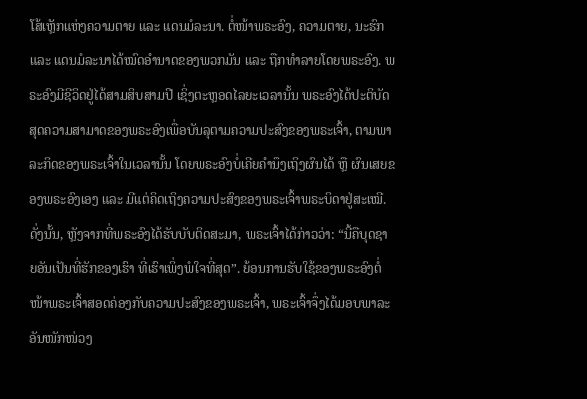ໂສ້ເຫຼັກແຫ່ງຄວາມຕາຍ ແລະ ແດນມໍລະນາ. ຕໍ່ໜ້າພຣະອົງ, ຄວາມຕາຍ, ນະຮົກ ແລະ ແດນມໍລະນາໄດ້ໝົດອໍານາດຂອງພວກມັນ ແລະ ຖືກທໍາລາຍໂດຍພຣະອົງ. ພຣະອົງມີຊີວິດຢູ່ໄດ້ສາມສິບສາມປີ ເຊິ່ງຕະຫຼອດໄລຍະເວລານັ້ນ ພຣະອົງໄດ້ປະຕິບັດສຸດຄວາມສາມາດຂອງພຣະອົງເພື່ອບັນລຸຕາມຄວາມປະສົງຂອງພຣະເຈົ້າ, ຕາມພາລະກິດຂອງພຣະເຈົ້າໃນເວລານັ້ນ ໂດຍພຣະອົງບໍ່ເຄີຍຄໍານຶງເຖິງຜົນໄດ້ ຫຼື ຜົນເສຍຂອງພຣະອົງເອງ ແລະ ມີແຕ່ຄິດເຖິງຄວາມປະສົງຂອງພຣະເຈົ້າພຣະບິດາຢູ່ສະເໝີ. ດັ່ງນັ້ນ, ຫຼັງຈາກທີ່ພຣະອົງໄດ້ຮັບບັບຕິດສະມາ, ພຣະເຈົ້າໄດ້ກ່າວວ່າ: “ນີ້ຄືບຸດຊາຍອັນເປັນທີ່ຮັກຂອງເຮົາ ທີ່ເຮົາເພິ່ງພໍໃຈທີ່ສຸດ”. ຍ້ອນການຮັບໃຊ້ຂອງພຣະອົງຕໍ່ໜ້າພຣະເຈົ້າສອດຄ່ອງກັບຄວາມປະສົງຂອງພຣະເຈົ້າ, ພຣະເຈົ້າຈຶ່ງໄດ້ມອບພາລະອັນໜັກໜ່ວງ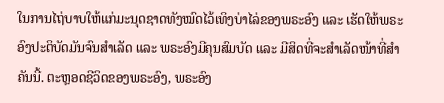ໃນການໄຖ່ບາບໃຫ້ແກ່ມະນຸດຊາດທັງໝົດໄວ້ເທິງບ່າໄລ່ຂອງພຣະອົງ ແລະ ເຮັດໃຫ້ພຣະອົງປະຕິບັດມັນຈົນສໍາເລັດ ແລະ ພຣະອົງມີຄຸນສົມບັດ ແລະ ມີສິດທີ່ຈະສຳເລັດໜ້າທີ່ສໍາຄັນນີ້. ຕະຫຼອດຊີວິດຂອງພຣະອົງ, ພຣະອົງ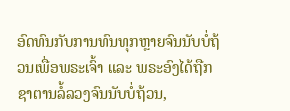ອົດທົນກັບການທົນທຸກຫຼາຍຈົນນັບບໍ່ຖ້ວນເພື່ອພຣະເຈົ້າ ແລະ ພຣະອົງໄດ້ຖືກຊາຕານລໍ້ລວງຈົນນັບບໍ່ຖ້ວນ,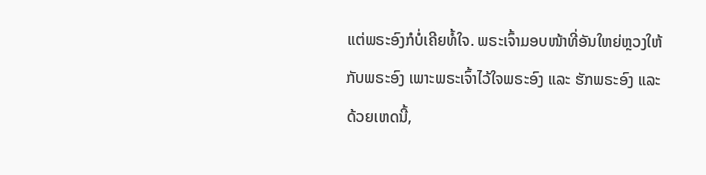ແຕ່ພຣະອົງກໍບໍ່ເຄີຍທໍ້ໃຈ. ພຣະເຈົ້າມອບໜ້າທີ່ອັນໃຫຍ່ຫຼວງໃຫ້ກັບພຣະອົງ ເພາະພຣະເຈົ້າໄວ້ໃຈພຣະອົງ ແລະ ຮັກພຣະອົງ ແລະ ດ້ວຍເຫດນີ້,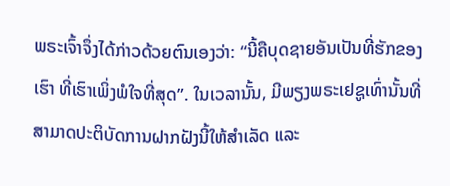ພຣະເຈົ້າຈຶ່ງໄດ້ກ່າວດ້ວຍຕົນເອງວ່າ: “ນີ້ຄືບຸດຊາຍອັນເປັນທີ່ຮັກຂອງເຮົາ ທີ່ເຮົາເພິ່ງພໍໃຈທີ່ສຸດ”. ໃນເວລານັ້ນ, ມີພຽງພຣະເຢຊູເທົ່ານັ້ນທີ່ສາມາດປະຕິບັດການຝາກຝັງນີ້ໃຫ້ສໍາເລັດ ແລະ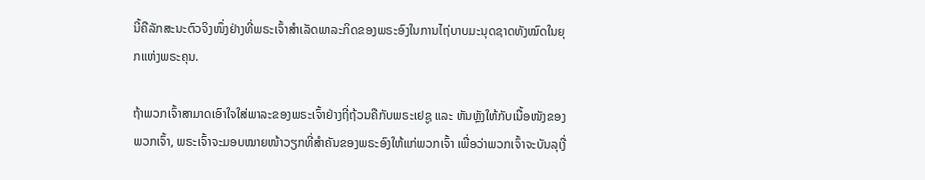ນີ້ຄືລັກສະນະຕົວຈິງໜຶ່ງຢ່າງທີ່ພຣະເຈົ້າສຳເລັດພາລະກິດຂອງພຣະອົງໃນການໄຖ່ບາບມະນຸດຊາດທັງໝົດໃນຍຸກແຫ່ງພຣະຄຸນ.

ຖ້າພວກເຈົ້າສາມາດເອົາໃຈໃສ່ພາລະຂອງພຣະເຈົ້າຢ່າງຖີ່ຖ້ວນຄືກັບພຣະເຢຊູ ແລະ ຫັນຫຼັງໃຫ້ກັບເນື້ອໜັງຂອງພວກເຈົ້າ, ພຣະເຈົ້າຈະມອບໝາຍໜ້າວຽກທີ່ສໍາຄັນຂອງພຣະອົງໃຫ້ແກ່ພວກເຈົ້າ ເພື່ອວ່າພວກເຈົ້າຈະບັນລຸເງື່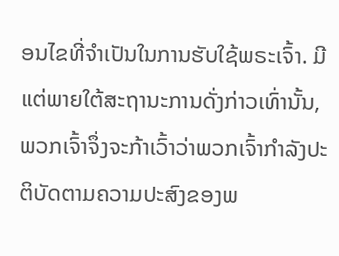ອນໄຂທີ່ຈໍາເປັນໃນການຮັບໃຊ້ພຣະເຈົ້າ. ມີແຕ່ພາຍໃຕ້ສະຖານະການດັ່ງກ່າວເທົ່ານັ້ນ, ພວກເຈົ້າຈຶ່ງຈະກ້າເວົ້າວ່າພວກເຈົ້າກໍາລັງປະຕິບັດຕາມຄວາມປະສົງຂອງພ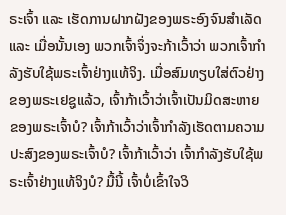ຣະເຈົ້າ ແລະ ເຮັດການຝາກຝັງຂອງພຣະອົງຈົນສໍາເລັດ ແລະ ເມື່ອນັ້ນເອງ ພວກເຈົ້າຈຶ່ງຈະກ້າເວົ້າວ່າ ພວກເຈົ້າກຳລັງຮັບໃຊ້ພຣະເຈົ້າຢ່າງແທ້ຈິງ. ເມື່ອສົມທຽບໃສ່ຕົວຢ່າງຂອງພຣະເຢຊູແລ້ວ, ເຈົ້າກ້າເວົ້າວ່າເຈົ້າເປັນມິດສະຫາຍຂອງພຣະເຈົ້າບໍ? ເຈົ້າກ້າເວົ້າວ່າເຈົ້າກຳລັງເຮັດຕາມຄວາມປະສົງຂອງພຣະເຈົ້າບໍ? ເຈົ້າກ້າເວົ້າວ່າ ເຈົ້າກຳລັງຮັບໃຊ້ພຣະເຈົ້າຢ່າງແທ້ຈິງບໍ? ມື້ນີ້ ເຈົ້າບໍ່ເຂົ້າໃຈວິ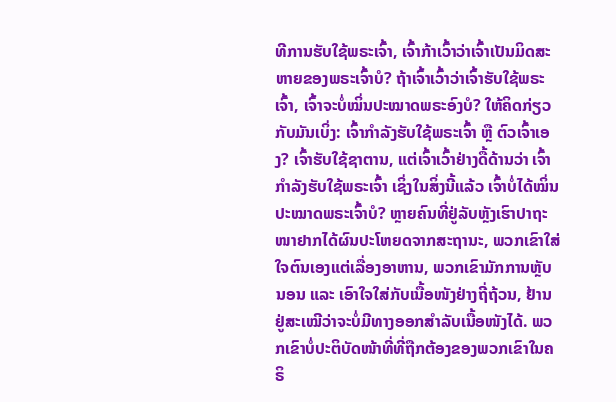ທີການຮັບໃຊ້ພຣະເຈົ້າ, ເຈົ້າກ້າເວົ້າວ່າເຈົ້າເປັນມິດສະຫາຍຂອງພຣະເຈົ້າບໍ? ຖ້າເຈົ້າເວົ້າວ່າເຈົ້າຮັບໃຊ້ພຣະເຈົ້າ, ເຈົ້າຈະບໍ່ໝິ່ນປະໝາດພຣະອົງບໍ? ໃຫ້ຄິດກ່ຽວກັບມັນເບິ່ງ: ເຈົ້າກໍາລັງຮັບໃຊ້ພຣະເຈົ້າ ຫຼື ຕົວເຈົ້າເອງ? ເຈົ້າຮັບໃຊ້ຊາຕານ, ແຕ່ເຈົ້າເວົ້າຢ່າງດື້ດ້ານວ່າ ເຈົ້າກຳລັງຮັບໃຊ້ພຣະເຈົ້າ ເຊິ່ງໃນສິ່ງນີ້ແລ້ວ ເຈົ້າບໍ່ໄດ້ໝິ່ນປະໝາດພຣະເຈົ້າບໍ? ຫຼາຍຄົນທີ່ຢູ່ລັບຫຼັງເຮົາປາຖະໜາຢາກໄດ້ຜົນປະໂຫຍດຈາກສະຖານະ, ພວກເຂົາໃສ່ໃຈຕົນເອງແຕ່ເລື່ອງອາຫານ, ພວກເຂົາມັກການຫຼັບນອນ ແລະ ເອົາໃຈໃສ່ກັບເນື້ອໜັງຢ່າງຖີ່ຖ້ວນ, ຢ້ານຢູ່ສະເໝີວ່າຈະບໍ່ມີທາງອອກສຳລັບເນື້ອໜັງໄດ້. ພວກເຂົາບໍ່ປະຕິບັດໜ້າທີ່ທີ່ຖືກຕ້ອງຂອງພວກເຂົາໃນຄຣິ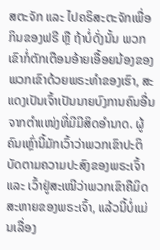ສຕະຈັກ ແລະ ໄປຄຣິສະຕະຈັກເພື່ອກິນຂອງຟຣີ ຫຼື ຖ້າບໍ່ດັ່ງນັ້ນ ພວກເຂົາກໍ່ຕັກເຕືອນອ້າຍເອື້ອຍນ້ອງຂອງພວກເຂົາດ້ວຍພຣະທໍາຂອງເຮົາ, ສະແດງເປັນເຈົ້າເປັນນາຍບົງການຄົນອື່ນຈາກຕຳແໜ່ງທີ່ມີມີສິດອຳນາດ. ຜູ້ຄົນເຫຼົ່ານີ້ມັກເວົ້າວ່າພວກເຂົາປະຕິບັດຕາມຄວາມປະສົງຂອງພຣະເຈົ້າ ແລະ ເວົ້າຢູ່ສະເໝີວ່າພວກເຂົາຄືມິດສະຫາຍຂອງພຣະເຈົ້າ, ແລ້ວນີ້ບໍ່ແມ່ນເລື່ອງ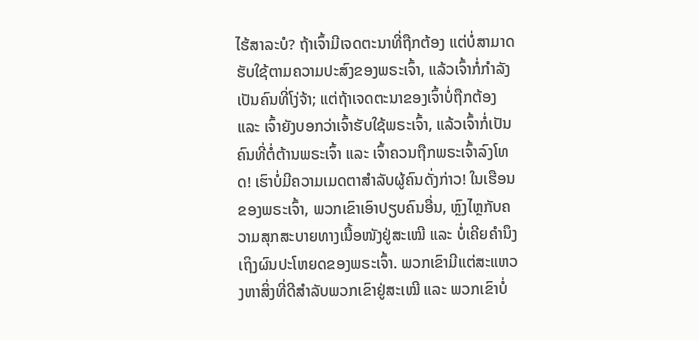ໄຮ້ສາລະບໍ? ຖ້າເຈົ້າມີເຈດຕະນາທີ່ຖືກຕ້ອງ ແຕ່ບໍ່ສາມາດຮັບໃຊ້ຕາມຄວາມປະສົງຂອງພຣະເຈົ້າ, ແລ້ວເຈົ້າກໍ່ກຳລັງເປັນຄົນທີ່ໂງ່ຈ້າ; ແຕ່ຖ້າເຈດຕະນາຂອງເຈົ້າບໍ່ຖືກຕ້ອງ ແລະ ເຈົ້າຍັງບອກວ່າເຈົ້າຮັບໃຊ້ພຣະເຈົ້າ, ແລ້ວເຈົ້າກໍ່ເປັນຄົນທີ່ຕໍ່ຕ້ານພຣະເຈົ້າ ແລະ ເຈົ້າຄວນຖືກພຣະເຈົ້າລົງໂທດ! ເຮົາບໍ່ມີຄວາມເມດຕາສໍາລັບຜູ້ຄົນດັ່ງກ່າວ! ໃນເຮືອນຂອງພຣະເຈົ້າ, ພວກເຂົາເອົາປຽບຄົນອື່ນ, ຫຼົງໄຫຼກັບຄວາມສຸກສະບາຍທາງເນື້ອໜັງຢູ່ສະເໝີ ແລະ ບໍ່ເຄີຍຄໍານຶງເຖິງຜົນປະໂຫຍດຂອງພຣະເຈົ້າ. ພວກເຂົາມີແຕ່ສະແຫວງຫາສິ່ງທີ່ດີສໍາລັບພວກເຂົາຢູ່ສະເໝີ ແລະ ພວກເຂົາບໍ່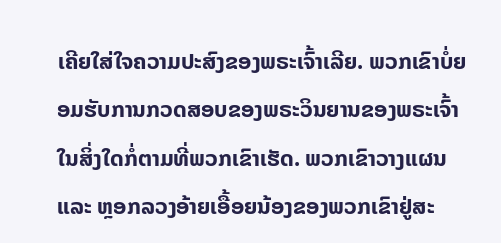ເຄີຍໃສ່ໃຈຄວາມປະສົງຂອງພຣະເຈົ້າເລີຍ. ພວກເຂົາບໍ່ຍອມຮັບການກວດສອບຂອງພຣະວິນຍານຂອງພຣະເຈົ້າໃນສິ່ງໃດກໍ່ຕາມທີ່ພວກເຂົາເຮັດ. ພວກເຂົາວາງແຜນ ແລະ ຫຼອກລວງອ້າຍເອື້ອຍນ້ອງຂອງພວກເຂົາຢູ່ສະ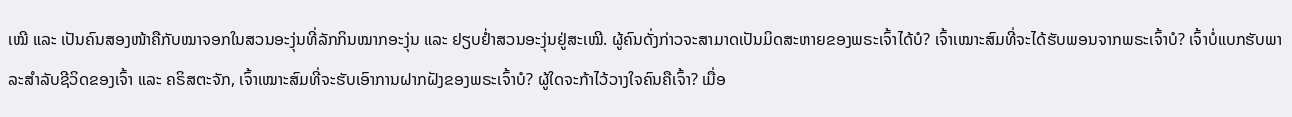ເໝີ ແລະ ເປັນຄົນສອງໜ້າຄືກັບໝາຈອກໃນສວນອະງຸ່ນທີ່ລັກກິນໝາກອະງຸ່ນ ແລະ ຢຽບຢ່ຳສວນອະງຸ່ນຢູ່ສະເໝີ. ຜູ້ຄົນດັ່ງກ່າວຈະສາມາດເປັນມິດສະຫາຍຂອງພຣະເຈົ້າໄດ້ບໍ? ເຈົ້າເໝາະສົມທີ່ຈະໄດ້ຮັບພອນຈາກພຣະເຈົ້າບໍ? ເຈົ້າບໍ່ແບກຮັບພາລະສໍາລັບຊີວິດຂອງເຈົ້າ ແລະ ຄຣິສຕະຈັກ, ເຈົ້າເໝາະສົມທີ່ຈະຮັບເອົາການຝາກຝັງຂອງພຣະເຈົ້າບໍ? ຜູ້ໃດຈະກ້າໄວ້ວາງໃຈຄົນຄືເຈົ້າ? ເມື່ອ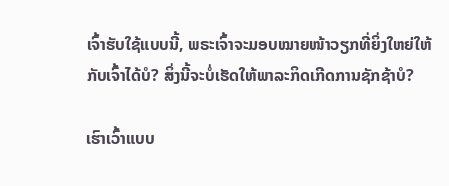ເຈົ້າຮັບໃຊ້ແບບນີ້, ພຣະເຈົ້າຈະມອບໝາຍໜ້າວຽກທີ່ຍິ່ງໃຫຍ່ໃຫ້ກັບເຈົ້າໄດ້ບໍ? ສິ່ງນີ້ຈະບໍ່ເຮັດໃຫ້ພາລະກິດເກີດການຊັກຊ້າບໍ?

ເຮົາເວົ້າແບບ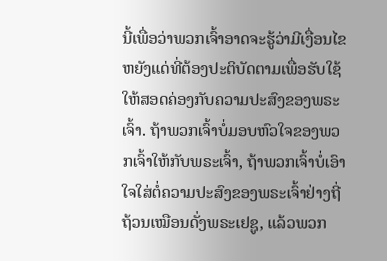ນີ້ເພື່ອວ່າພວກເຈົ້າອາດຈະຮູ້ວ່າມີເງື່ອນໄຂຫຍັງແດ່ທີ່ຕ້ອງປະຕິບັດຕາມເພື່ອຮັບໃຊ້ໃຫ້ສອດຄ່ອງກັບຄວາມປະສົງຂອງພຣະເຈົ້າ. ຖ້າພວກເຈົ້າບໍ່ມອບຫົວໃຈຂອງພວກເຈົ້າໃຫ້ກັບພຣະເຈົ້າ, ຖ້າພວກເຈົ້າບໍ່ເອົາໃຈໃສ່ຕໍ່ຄວາມປະສົງຂອງພຣະເຈົ້າຢ່າງຖີ່ຖ້ວນເໝືອນດັ່ງພຣະເຢຊູ, ແລ້ວພວກ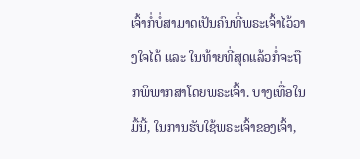ເຈົ້າກໍ່ບໍ່ສາມາດເປັນຄົນທີ່ພຣະເຈົ້າໄວ້ວາງໃຈໄດ້ ແລະ ໃນທ້າຍທີ່ສຸດແລ້ວກໍ່ຈະຖືກພິພາກສາໂດຍພຣະເຈົ້າ. ບາງເທື່ອໃນມື້ນີ້, ໃນການຮັບໃຊ້ພຣະເຈົ້າຂອງເຈົ້າ,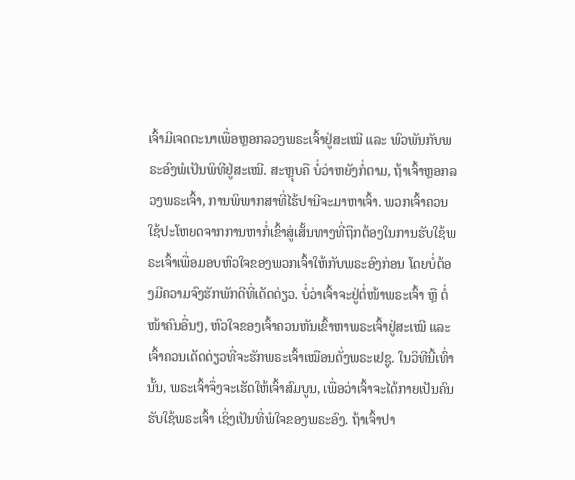ເຈົ້າມີເຈດຕະນາເພື່ອຫຼອກລວງພຣະເຈົ້າຢູ່ສະເໝີ ແລະ ພົວພັນກັບພຣະອົງພໍເປັນພິທີຢູ່ສະເໝີ. ສະຫຼຸບຄື ບໍ່ວ່າຫຍັງກໍ່ຕາມ, ຖ້າເຈົ້າຫຼອກລວງພຣະເຈົ້າ, ການພິພາກສາທີ່ໄຮ້ປານີຈະມາຫາເຈົ້າ. ພວກເຈົ້າຄວນໃຊ້ປະໂຫຍດຈາກການຫາກໍ່ເຂົ້າສູ່ເສັ້ນທາງທີ່ຖືກຕ້ອງໃນການຮັບໃຊ້ພຣະເຈົ້າເພື່ອມອບຫົວໃຈຂອງພວກເຈົ້າໃຫ້ກັບພຣະອົງກ່ອນ ໂດຍບໍ່ຕ້ອງມີຄວາມຈົງຮັກພັກດີທີ່ເດັດດ່ຽວ. ບໍ່ວ່າເຈົ້າຈະຢູ່ຕໍ່ໜ້າພຣະເຈົ້າ ຫຼື ຕໍ່ໜ້າຄົນອື່ນໆ, ຫົວໃຈຂອງເຈົ້າຄວນຫັນເຂົ້າຫາພຣະເຈົ້າຢູ່ສະເໝີ ແລະ ເຈົ້າຄວນເດັດດ່ຽວທີ່ຈະຮັກພຣະເຈົ້າເໝືອນດັ່ງພຣະເຢຊູ. ໃນວິທີນີ້ເທົ່ານັ້ນ, ພຣະເຈົ້າຈຶ່ງຈະເຮັດໃຫ້ເຈົ້າສົມບູນ, ເພື່ອວ່າເຈົ້າຈະໄດ້ກາຍເປັນຄົນຮັບໃຊ້ພຣະເຈົ້າ ເຊິ່ງເປັນທີ່ພໍໃຈຂອງພຣະອົງ. ຖ້າເຈົ້າປາ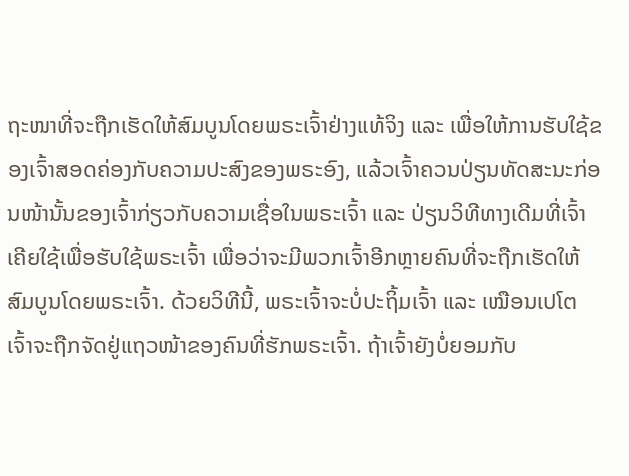ຖະໜາທີ່ຈະຖືກເຮັດໃຫ້ສົມບູນໂດຍພຣະເຈົ້າຢ່າງແທ້ຈິງ ແລະ ເພື່ອໃຫ້ການຮັບໃຊ້ຂອງເຈົ້າສອດຄ່ອງກັບຄວາມປະສົງຂອງພຣະອົງ, ແລ້ວເຈົ້າຄວນປ່ຽນທັດສະນະກ່ອນໜ້ານັ້ນຂອງເຈົ້າກ່ຽວກັບຄວາມເຊື່ອໃນພຣະເຈົ້າ ແລະ ປ່ຽນວິທີທາງເດີມທີ່ເຈົ້າເຄີຍໃຊ້ເພື່ອຮັບໃຊ້ພຣະເຈົ້າ ເພື່ອວ່າຈະມີພວກເຈົ້າອີກຫຼາຍຄົນທີ່ຈະຖືກເຮັດໃຫ້ສົມບູນໂດຍພຣະເຈົ້າ. ດ້ວຍວິທີນີ້, ພຣະເຈົ້າຈະບໍ່ປະຖິ້ມເຈົ້າ ແລະ ເໝືອນເປໂຕ ເຈົ້າຈະຖືກຈັດຢູ່ແຖວໜ້າຂອງຄົນທີ່ຮັກພຣະເຈົ້າ. ຖ້າເຈົ້າຍັງບໍ່ຍອມກັບ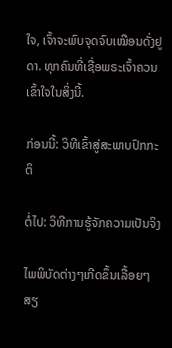ໃຈ, ເຈົ້າຈະພົບຈຸດຈົບເໝືອນດັ່ງຢູດາ. ທຸກຄົນທີ່ເຊື່ອພຣະເຈົ້າຄວນເຂົ້າໃຈໃນສິ່ງນີ້.

ກ່ອນນີ້: ວິທີເຂົ້າສູ່ສະພາບປົກກະຕິ

ຕໍ່ໄປ: ວິທີການຮູ້ຈັກຄວາມເປັນຈິງ

ໄພພິບັດຕ່າງໆເກີດຂຶ້ນເລື້ອຍໆ ສຽ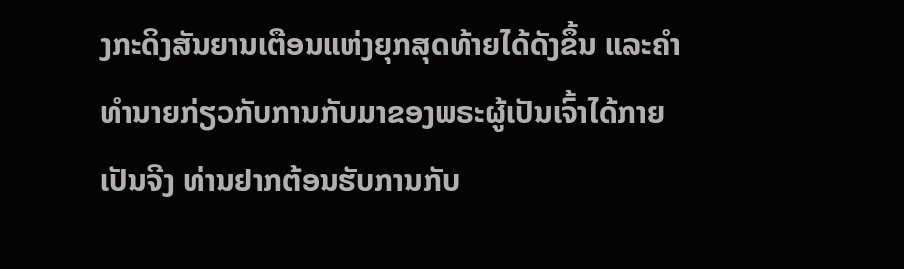ງກະດິງສັນຍານເຕືອນແຫ່ງຍຸກສຸດທ້າຍໄດ້ດັງຂຶ້ນ ແລະຄໍາທໍານາຍກ່ຽວກັບການກັບມາຂອງພຣະຜູ້ເປັນເຈົ້າໄດ້ກາຍເປັນຈີງ ທ່ານຢາກຕ້ອນຮັບການກັບ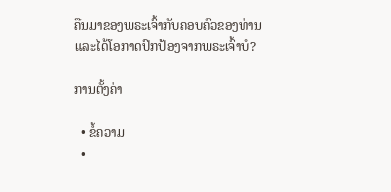ຄືນມາຂອງພຣະເຈົ້າກັບຄອບຄົວຂອງທ່ານ ແລະໄດ້ໂອກາດປົກປ້ອງຈາກພຣະເຈົ້າບໍ?

ການຕັ້ງຄ່າ

  • ຂໍ້ຄວາມ
  •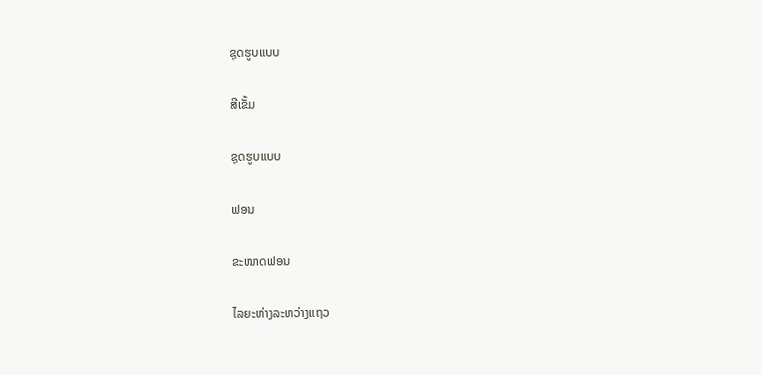ຊຸດຮູບແບບ

ສີເຂັ້ມ

ຊຸດຮູບແບບ

ຟອນ

ຂະໜາດຟອນ

ໄລຍະຫ່າງລະຫວ່າງແຖວ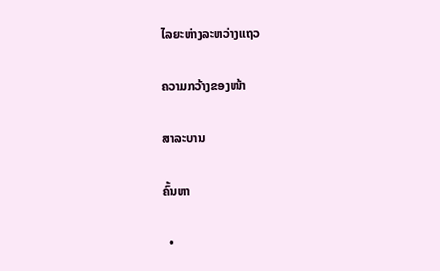ໄລຍະຫ່າງລະຫວ່າງແຖວ

ຄວາມກວ້າງຂອງໜ້າ

ສາລະບານ

ຄົ້ນຫາ

  •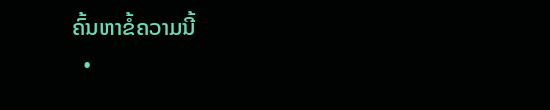ຄົ້ນຫາຂໍ້ຄວາມນີ້
  •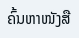ຄົ້ນຫາໜັງສື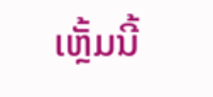ເຫຼັ້ມນີ້